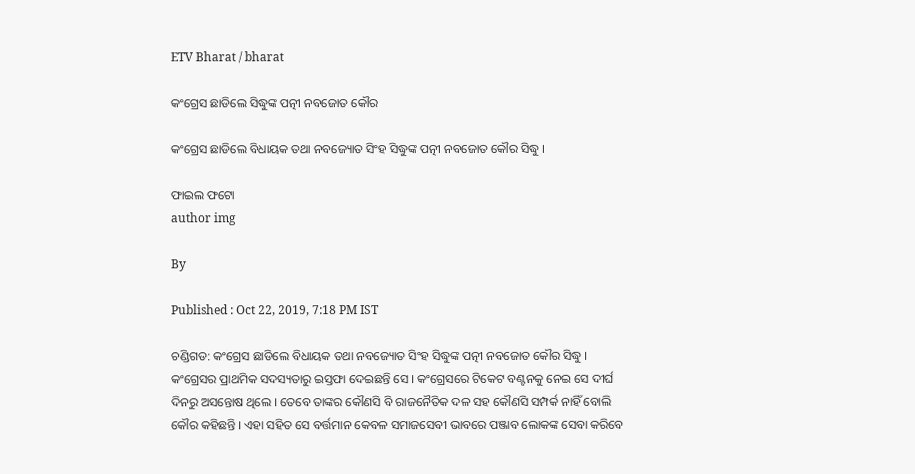ETV Bharat / bharat

କଂଗ୍ରେସ ଛାଡିଲେ ସିଦ୍ଧୁଙ୍କ ପତ୍ନୀ ନବଜୋତ କୌର

କଂଗ୍ରେସ ଛାଡିଲେ ବିଧାୟକ ତଥା ନବଜ୍ୟୋତ ସିଂହ ସିଦ୍ଧୁଙ୍କ ପତ୍ନୀ ନବଜୋତ କୌର ସିଦ୍ଧୁ ।

ଫାଇଲ ଫଟୋ
author img

By

Published : Oct 22, 2019, 7:18 PM IST

ଚଣ୍ଡିଗଡ: କଂଗ୍ରେସ ଛାଡିଲେ ବିଧାୟକ ତଥା ନବଜ୍ୟୋତ ସିଂହ ସିଦ୍ଧୁଙ୍କ ପତ୍ନୀ ନବଜୋତ କୌର ସିଦ୍ଧୁ । କଂଗ୍ରେସର ପ୍ରାଥମିକ ସଦସ୍ୟତାରୁ ଇସ୍ତଫା ଦେଇଛନ୍ତି ସେ । କଂଗ୍ରେସରେ ଟିକେଟ ବଣ୍ଟନକୁ ନେଇ ସେ ଦୀର୍ଘ ଦିନରୁ ଅସନ୍ତୋଷ ଥିଲେ । ତେବେ ତାଙ୍କର କୌଣସି ବି ରାଜନୈତିକ ଦଳ ସହ କୌଣସି ସମ୍ପର୍କ ନାହିଁ ବୋଲି କୌର କହିଛନ୍ତି । ଏହା ସହିତ ସେ ବର୍ତ୍ତମାନ କେବଳ ସମାଜସେବୀ ଭାବରେ ପଞ୍ଜାବ ଲୋକଙ୍କ ସେବା କରିବେ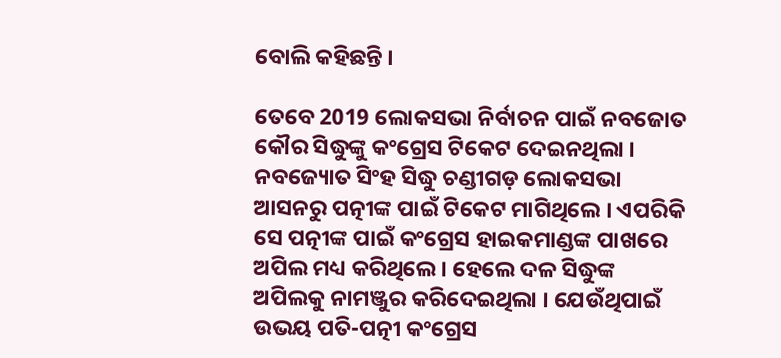ବୋଲି କହିଛନ୍ତି ।

ତେବେ 2019 ଲୋକସଭା ନିର୍ବାଚନ ପାଇଁ ନବଜୋତ କୌର ସିଦ୍ଧୁଙ୍କୁ କଂଗ୍ରେସ ଟିକେଟ ଦେଇନଥିଲା । ନବଜ୍ୟୋତ ସିଂହ ସିଦ୍ଧୁ ଚଣ୍ଡୀଗଡ଼ ଲୋକସଭା ଆସନରୁ ପତ୍ନୀଙ୍କ ପାଇଁ ଟିକେଟ ମାଗିଥିଲେ । ଏପରିକି ସେ ପତ୍ନୀଙ୍କ ପାଇଁ କଂଗ୍ରେସ ହାଇକମାଣ୍ଡଙ୍କ ପାଖରେ ଅପିଲ ମଧ୍ୟ କରିଥିଲେ । ହେଲେ ଦଳ ସିଦ୍ଧୁଙ୍କ ଅପିଲକୁ ନାମଞ୍ଜୁର କରିଦେଇଥିଲା । ଯେଉଁଥିପାଇଁ ଉଭୟ ପତି-ପତ୍ନୀ କଂଗ୍ରେସ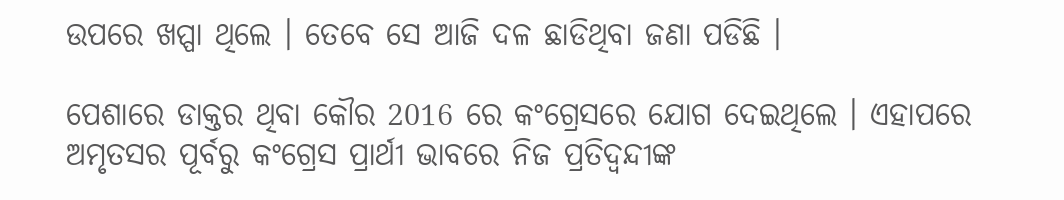ଉପରେ ଖପ୍ପା ଥିଲେ । ତେବେ ସେ ଆଜି ଦଳ ଛାଡିଥିବା ଜଣା ପଡିଛି ।

ପେଶାରେ ଡାକ୍ତର ଥିବା କୌର 2016 ରେ କଂଗ୍ରେସରେ ଯୋଗ ଦେଇଥିଲେ । ଏହାପରେ ଅମୃତସର ପୂର୍ବରୁ କଂଗ୍ରେସ ପ୍ରାର୍ଥୀ ଭାବରେ ନିଜ ପ୍ରତିଦ୍ବନ୍ଦୀଙ୍କ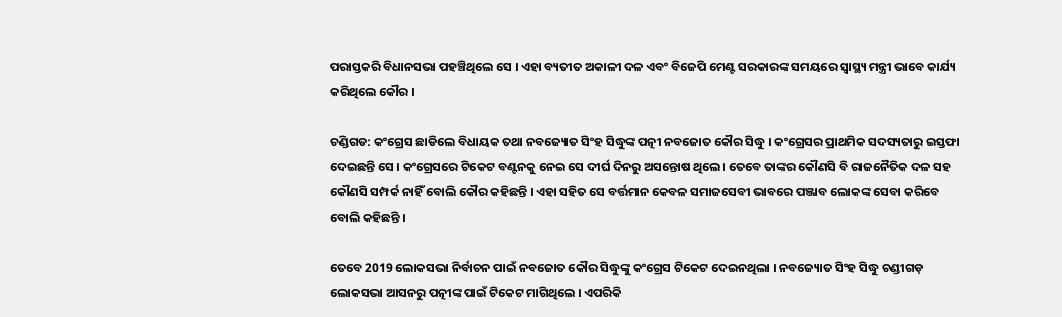ପରାସ୍ତକରି ବିଧାନସଭା ପହଞ୍ଚିଥିଲେ ସେ । ଏହା ବ୍ୟତୀତ ଅକାଳୀ ଦଳ ଏବଂ ବିଜେପି ମେଣ୍ଟ ସରକାରଙ୍କ ସମୟରେ ସ୍ବାସ୍ଥ୍ୟ ମନ୍ତ୍ରୀ ଭାବେ କାର୍ଯ୍ୟ କରିଥିଲେ କୌର ।

ଚଣ୍ଡିଗଡ: କଂଗ୍ରେସ ଛାଡିଲେ ବିଧାୟକ ତଥା ନବଜ୍ୟୋତ ସିଂହ ସିଦ୍ଧୁଙ୍କ ପତ୍ନୀ ନବଜୋତ କୌର ସିଦ୍ଧୁ । କଂଗ୍ରେସର ପ୍ରାଥମିକ ସଦସ୍ୟତାରୁ ଇସ୍ତଫା ଦେଇଛନ୍ତି ସେ । କଂଗ୍ରେସରେ ଟିକେଟ ବଣ୍ଟନକୁ ନେଇ ସେ ଦୀର୍ଘ ଦିନରୁ ଅସନ୍ତୋଷ ଥିଲେ । ତେବେ ତାଙ୍କର କୌଣସି ବି ରାଜନୈତିକ ଦଳ ସହ କୌଣସି ସମ୍ପର୍କ ନାହିଁ ବୋଲି କୌର କହିଛନ୍ତି । ଏହା ସହିତ ସେ ବର୍ତ୍ତମାନ କେବଳ ସମାଜସେବୀ ଭାବରେ ପଞ୍ଜାବ ଲୋକଙ୍କ ସେବା କରିବେ ବୋଲି କହିଛନ୍ତି ।

ତେବେ 2019 ଲୋକସଭା ନିର୍ବାଚନ ପାଇଁ ନବଜୋତ କୌର ସିଦ୍ଧୁଙ୍କୁ କଂଗ୍ରେସ ଟିକେଟ ଦେଇନଥିଲା । ନବଜ୍ୟୋତ ସିଂହ ସିଦ୍ଧୁ ଚଣ୍ଡୀଗଡ଼ ଲୋକସଭା ଆସନରୁ ପତ୍ନୀଙ୍କ ପାଇଁ ଟିକେଟ ମାଗିଥିଲେ । ଏପରିକି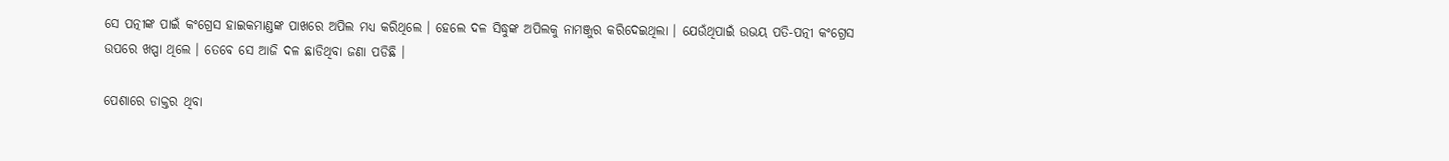ସେ ପତ୍ନୀଙ୍କ ପାଇଁ କଂଗ୍ରେସ ହାଇକମାଣ୍ଡଙ୍କ ପାଖରେ ଅପିଲ ମଧ୍ୟ କରିଥିଲେ । ହେଲେ ଦଳ ସିଦ୍ଧୁଙ୍କ ଅପିଲକୁ ନାମଞ୍ଜୁର କରିଦେଇଥିଲା । ଯେଉଁଥିପାଇଁ ଉଭୟ ପତି-ପତ୍ନୀ କଂଗ୍ରେସ ଉପରେ ଖପ୍ପା ଥିଲେ । ତେବେ ସେ ଆଜି ଦଳ ଛାଡିଥିବା ଜଣା ପଡିଛି ।

ପେଶାରେ ଡାକ୍ତର ଥିବା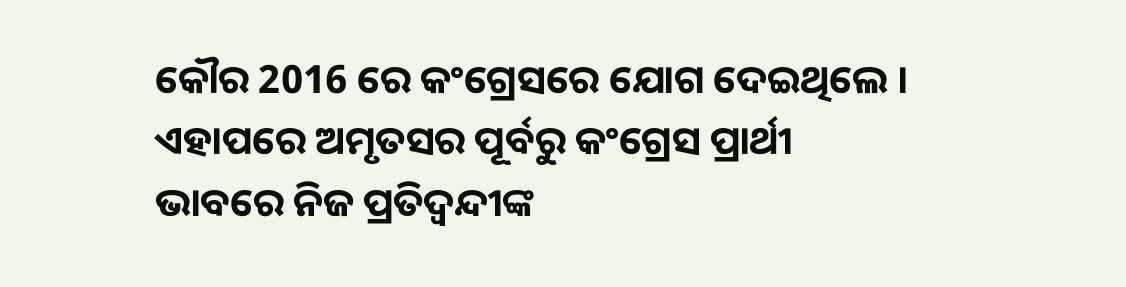କୌର 2016 ରେ କଂଗ୍ରେସରେ ଯୋଗ ଦେଇଥିଲେ । ଏହାପରେ ଅମୃତସର ପୂର୍ବରୁ କଂଗ୍ରେସ ପ୍ରାର୍ଥୀ ଭାବରେ ନିଜ ପ୍ରତିଦ୍ବନ୍ଦୀଙ୍କ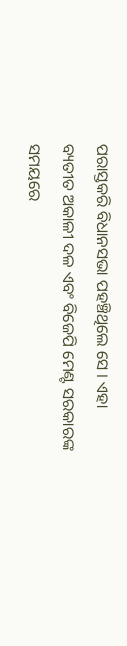ପରାସ୍ତକରି ବିଧାନସଭା ପହଞ୍ଚିଥିଲେ ସେ । ଏହା ବ୍ୟତୀତ ଅକାଳୀ ଦଳ ଏବଂ ବିଜେପି ମେଣ୍ଟ ସରକାରଙ୍କ ସମୟରେ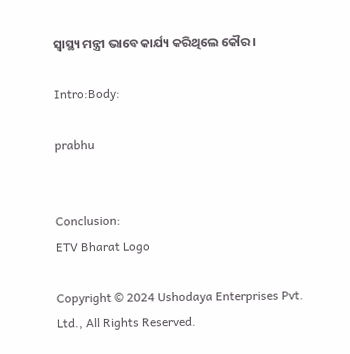ସ୍ବାସ୍ଥ୍ୟ ମନ୍ତ୍ରୀ ଭାବେ କାର୍ଯ୍ୟ କରିଥିଲେ କୌର ।

Intro:Body:

prabhu


Conclusion:
ETV Bharat Logo

Copyright © 2024 Ushodaya Enterprises Pvt. Ltd., All Rights Reserved.